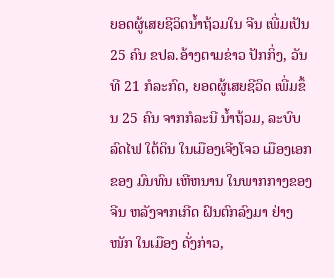ຍອດຜູ້ເສຍຊີວິດນໍ້າຖ້ວມໃນ ຈີນ ເພີ່ມເປັນ 25 ຄົນ ຂປລ.ອ້າງຕາມຂ່າວ ປັກກິ່ງ, ວັນທີ 21 ກໍລະກົດ, ຍອດຜູ້ເສຍຊີວິດ ເພີ່ມຂຶ້ນ 25 ຄົນ ຈາກກໍລະນີ ນໍ້າຖ້ວມ, ລະບົບລົດໄຟ ໃຕ້ດິນ ໃນເມືອງເຈີງໂຈວ ເມືອງເອກຂອງ ມົນທົນ ເຫີຫນານ ໃນພາກກາງຂອງ ຈີນ ຫລັງຈາກເກີດ ຝົນຕົກລົງມາ ຢ່າງໜັກ ໃນເມືອງ ດັ່ງກ່າວ,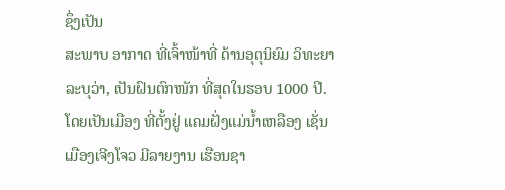ຊຶ່ງເປັນ
ສະພາບ ອາກາດ ທີ່ເຈົ້າໜ້າທີ່ ດ້ານອຸຕຸນິຍົມ ວິທະຍາ ລະບຸວ່າ, ເປັນຝົນຕົກໜັກ ທີ່ສຸດໃນຮອບ 1000 ປີ. ໂດຍເປັນເມືອງ ທີ່ຕັ້ງຢູ່ ແຄມຝັ່ງແມ່ນໍ້າເຫລືອງ ເຊັ່ນເມືອງເຈີງໂຈວ ມີລາຍງານ ເຮືອນຊາ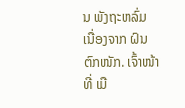ນ ພັງຖະຫລົ່ມ ເນື່ອງຈາກ ຝົນຕົກໜັກ. ເຈົ້າໜ້າທີ່ ເມື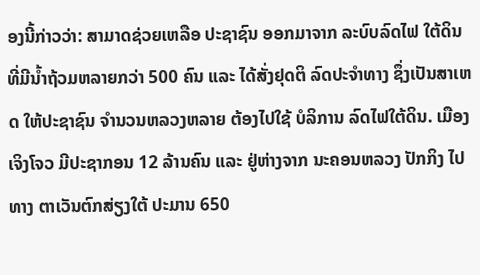ອງນີ້ກ່າວວ່າ: ສາມາດຊ່ວຍເຫລືອ ປະຊາຊົນ ອອກມາຈາກ ລະບົບລົດໄຟ ໃຕ້ດິນ
ທີ່ມີນໍ້າຖ້ວມຫລາຍກວ່າ 500 ຄົນ ແລະ ໄດ້ສັ່ງຢຸດຕິ ລົດປະຈຳທາງ ຊຶ່ງເປັນສາເຫດ ໃຫ້ປະຊາຊົນ ຈຳນວນຫລວງຫລາຍ ຕ້ອງໄປໃຊ້ ບໍລິການ ລົດໄຟໃຕ້ດິນ. ເມືອງ
ເຈິງໂຈວ ມີປະຊາກອນ 12 ລ້ານຄົນ ແລະ ຢູ່ຫ່າງຈາກ ນະຄອນຫລວງ ປັກກິງ ໄປທາງ ຕາເວັນຕົກສ່ຽງໃຕ້ ປະມານ 650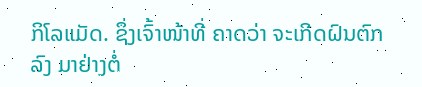ກິໂລແມັດ. ຊຶ່ງເຈົ້າໜ້າທີ່ ຄາດວ່າ ຈະເກີດຝົນຕົກລົງ ມາຢ່າງຕໍ່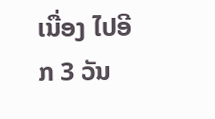ເນື່ອງ ໄປອີກ 3 ວັນ